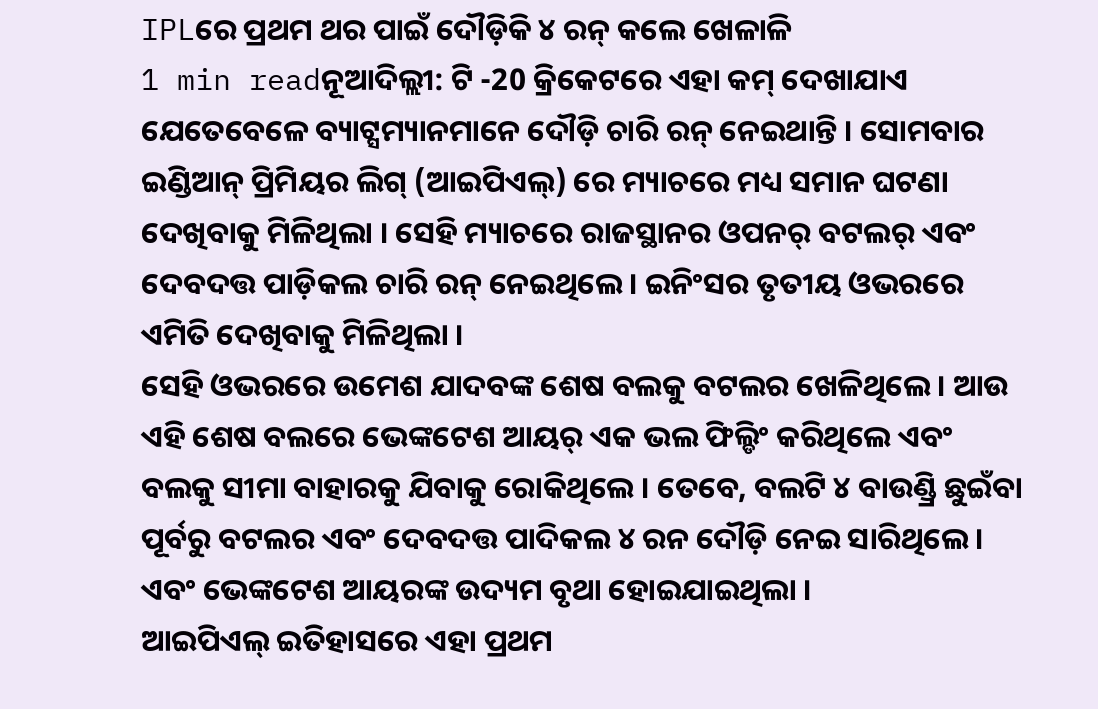IPLରେ ପ୍ରଥମ ଥର ପାଇଁ ଦୌଡ଼ିକି ୪ ରନ୍ କଲେ ଖେଳାଳି
1 min readନୂଆଦିଲ୍ଲୀ: ଟି -20 କ୍ରିକେଟରେ ଏହା କମ୍ ଦେଖାଯାଏ ଯେତେବେଳେ ବ୍ୟାଟ୍ସମ୍ୟାନମାନେ ଦୌଡ଼ି ଚାରି ରନ୍ ନେଇଥାନ୍ତି । ସୋମବାର ଇଣ୍ଡିଆନ୍ ପ୍ରିମିୟର ଲିଗ୍ (ଆଇପିଏଲ୍) ରେ ମ୍ୟାଚରେ ମଧ୍ୟ ସମାନ ଘଟଣା ଦେଖିବାକୁ ମିଳିଥିଲା । ସେହି ମ୍ୟାଚରେ ରାଜସ୍ଥାନର ଓପନର୍ ବଟଲର୍ ଏବଂ ଦେବଦତ୍ତ ପାଡ଼ିକଲ ଚାରି ରନ୍ ନେଇଥିଲେ। ଇନିଂସର ତୃତୀୟ ଓଭରରେ ଏମିତି ଦେଖିବାକୁ ମିଳିଥିଲା ।
ସେହି ଓଭରରେ ଉମେଶ ଯାଦବଙ୍କ ଶେଷ ବଲକୁ ବଟଲର ଖେଳିଥିଲେ । ଆଉ ଏହି ଶେଷ ବଲରେ ଭେଙ୍କଟେଶ ଆୟର୍ ଏକ ଭଲ ଫିଲ୍ଡିଂ କରିଥିଲେ ଏବଂ ବଲକୁ ସୀମା ବାହାରକୁ ଯିବାକୁ ରୋକିଥିଲେ । ତେବେ, ବଲଟି ୪ ବାଉଣ୍ଡ୍ରି ଛୁଇଁବା ପୂର୍ବରୁ ବଟଲର ଏବଂ ଦେବଦତ୍ତ ପାଦିକଲ ୪ ରନ ଦୌଡ଼ି ନେଇ ସାରିଥିଲେ । ଏବଂ ଭେଙ୍କଟେଶ ଆୟରଙ୍କ ଉଦ୍ୟମ ବୃଥା ହୋଇଯାଇଥିଲା ।
ଆଇପିଏଲ୍ ଇତିହାସରେ ଏହା ପ୍ରଥମ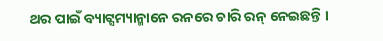ଥର ପାଇଁ ବ୍ୟାଟ୍ସମ୍ୟାନ୍ମାନେ ରନରେ ଚାରି ରନ୍ ନେଇଛନ୍ତି ।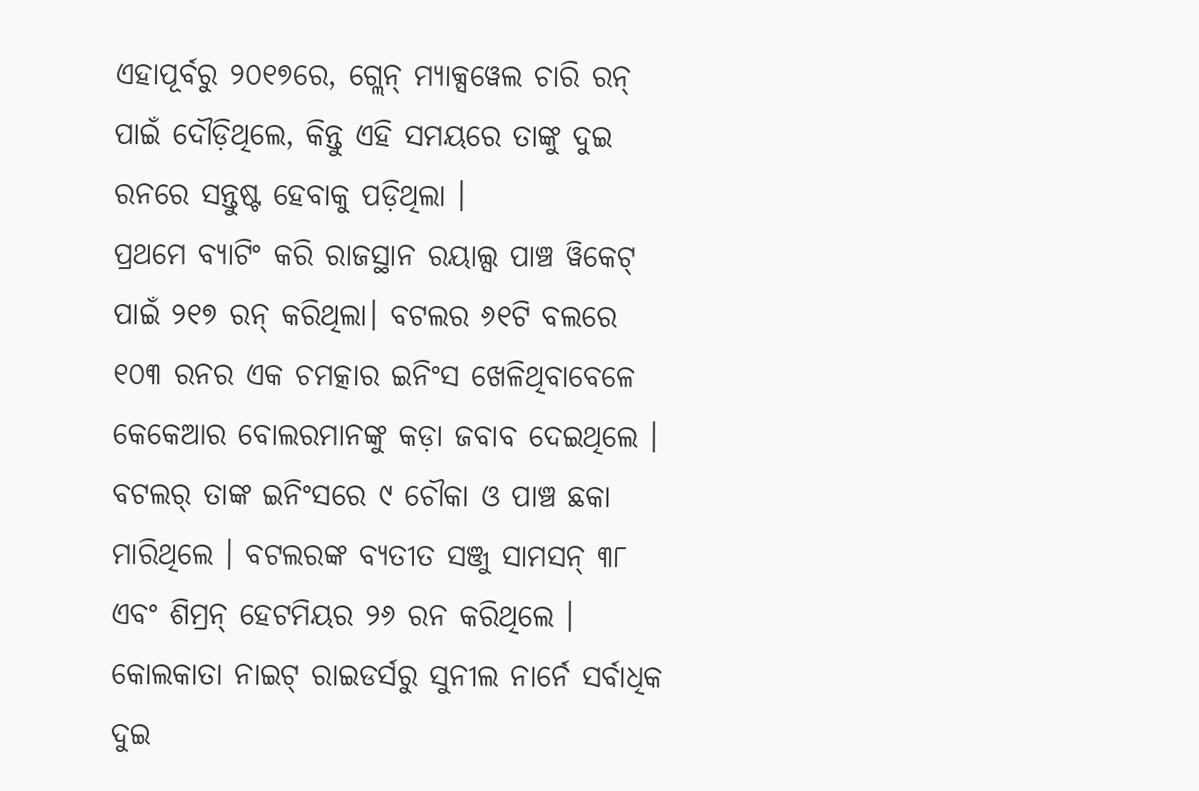ଏହାପୂର୍ବରୁ ୨୦୧୭ରେ, ଗ୍ଲେନ୍ ମ୍ୟାକ୍ସୱେଲ ଚାରି ରନ୍ ପାଇଁ ଦୌଡ଼ିଥିଲେ, କିନ୍ତୁ ଏହି ସମୟରେ ତାଙ୍କୁ ଦୁଇ ରନରେ ସନ୍ତୁଷ୍ଟ ହେବାକୁ ପଡ଼ିଥିଲା ।
ପ୍ରଥମେ ବ୍ୟାଟିଂ କରି ରାଜସ୍ଥାନ ରୟାଲ୍ସ ପାଞ୍ଚ ୱିକେଟ୍ ପାଇଁ ୨୧୭ ରନ୍ କରିଥିଲା। ବଟଲର ୬୧ଟି ବଲରେ ୧୦୩ ରନର ଏକ ଚମତ୍କାର ଇନିଂସ ଖେଳିଥିବାବେଳେ କେକେଆର ବୋଲରମାନଙ୍କୁ କଡ଼ା ଜବାବ ଦେଇଥିଲେ । ବଟଲର୍ ତାଙ୍କ ଇନିଂସରେ ୯ ଚୌକା ଓ ପାଞ୍ଚ ଛକା ମାରିଥିଲେ । ବଟଲରଙ୍କ ବ୍ୟତୀତ ସଞ୍ଜୁ ସାମସନ୍ ୩୮ ଏବଂ ଶିମ୍ରନ୍ ହେଟମିୟର ୨୬ ରନ କରିଥିଲେ । କୋଲକାତା ନାଇଟ୍ ରାଇଡର୍ସରୁ ସୁନୀଲ ନାର୍ନେ ସର୍ବାଧିକ ଦୁଇ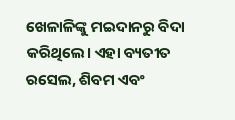ଖେଳାଳିଙ୍କୁ ମଇଦାନରୁ ବିଦା କରିଥିଲେ। ଏହା ବ୍ୟତୀତ ରସେଲ, ଶିବମ ଏବଂ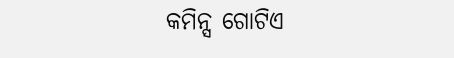କମିନ୍ସ ଗୋଟିଏ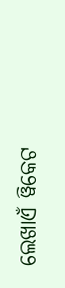ଲେଖାଏଁ ୱିକେଟ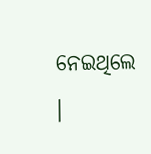ନେଇଥିଲେ ।